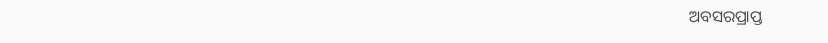ଅବସରପ୍ରାପ୍ତ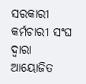ସରକାରୀ କର୍ମଚାରୀ ସଂଘ ଦ୍ୱାରା ଆୟୋଜିତ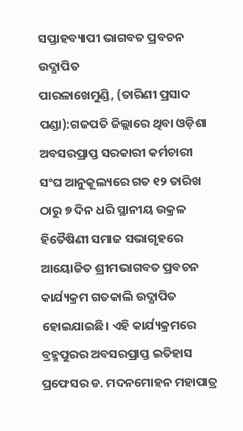ସପ୍ତାହବ୍ୟାପୀ ଭାଗବତ ପ୍ରବଚନ ଉଦ୍ଯାପିତ
ପାରଳାଖେମୁଣ୍ଡି, (ତାରିଣୀ ପ୍ରସାଦ ପଣ୍ଡା):ଗଜପତି ଜିଲ୍ଲାରେ ଥିବା ଓଡ଼ିଶା ଅବସରପ୍ରାପ୍ତ ସରକାରୀ କର୍ମଚାରୀ ସଂଘ ଆନୁକୂଲ୍ୟରେ ଗତ ୧୨ ତାରିଖ ଠାରୁ ୭ ଦିନ ଧରି ସ୍ଥାନୀୟ ଉକ୍ରଳ ହିତୈଷିଣୀ ସମାଜ ସଭାଗୃହରେ ଆୟୋଜିତ ଶ୍ରୀମଭାଗବତ ପ୍ରବଚନ କାର୍ଯ୍ୟକ୍ରମ ଗତକାଲି ଉଦ୍ଯାପିତ ହୋଇଯାଇଛି। ଏହି କାର୍ଯ୍ୟକ୍ରମରେ ବ୍ରହ୍ମପୁରର ଅବସରପ୍ରାପ୍ତ ଇତିହାସ ପ୍ରଫେସର ଡ. ମଦନମୋହନ ମହାପାତ୍ର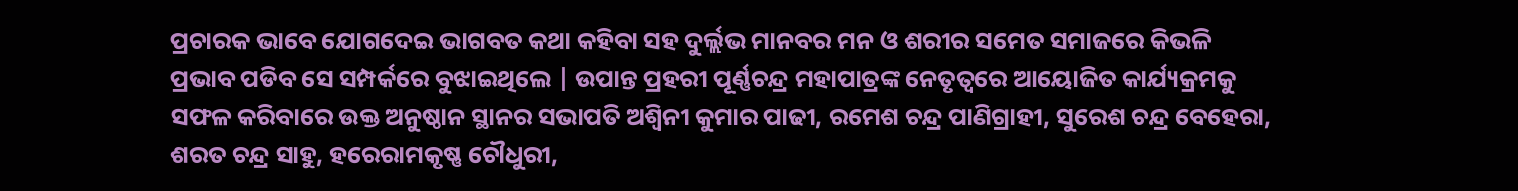ପ୍ରଚାରକ ଭାବେ ଯୋଗଦେଇ ଭାଗବତ କଥା କହିବା ସହ ଦୁର୍ଲ୍ଲଭ ମାନବର ମନ ଓ ଶରୀର ସମେତ ସମାଜରେ କିଭଳି ପ୍ରଭାବ ପଡିବ ସେ ସମ୍ପର୍କରେ ବୁଝାଇଥିଲେ | ଉପାନ୍ତ ପ୍ରହରୀ ପୂର୍ଣ୍ଣଚନ୍ଦ୍ର ମହାପାତ୍ରଙ୍କ ନେତୃତ୍ବରେ ଆୟୋଜିତ କାର୍ଯ୍ୟକ୍ରମକୁ ସଫଳ କରିବାରେ ଉକ୍ତ ଅନୁଷ୍ଠାନ ସ୍ଥାନର ସଭାପତି ଅଶ୍ବିନୀ କୁମାର ପାଢୀ, ରମେଶ ଚନ୍ଦ୍ର ପାଣିଗ୍ରାହୀ, ସୁରେଶ ଚନ୍ଦ୍ର ବେହେରା, ଶରତ ଚନ୍ଦ୍ର ସାହୁ, ହରେରାମକୃଷ୍ଣ ଚୌଧୁରୀ,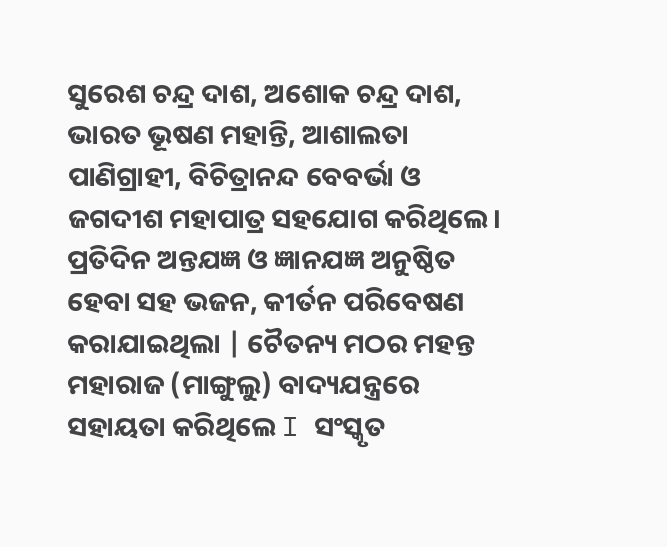ସୁରେଶ ଚନ୍ଦ୍ର ଦାଶ, ଅଶୋକ ଚନ୍ଦ୍ର ଦାଶ, ଭାରତ ଭୂଷଣ ମହାନ୍ତି, ଆଶାଲତା ପାଣିଗ୍ରାହୀ, ବିଚିତ୍ରାନନ୍ଦ ବେବର୍ଭା ଓ ଜଗଦୀଶ ମହାପାତ୍ର ସହଯୋଗ କରିଥିଲେ। ପ୍ରତିଦିନ ଅନ୍ତଯଜ୍ଞ ଓ ଜ୍ଞାନଯଜ୍ଞ ଅନୁଷ୍ଠିତ ହେବା ସହ ଭଜନ, କୀର୍ତନ ପରିବେଷଣ କରାଯାଇଥିଲା | ଚୈତନ୍ୟ ମଠର ମହନ୍ତ ମହାରାଜ (ମାଙ୍ଗୁଲୁ) ବାଦ୍ୟଯନ୍ତ୍ରରେ ସହାୟତା କରିଥିଲେ I ସଂସ୍କୃତ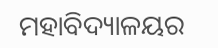ମହାବିଦ୍ୟାଳୟର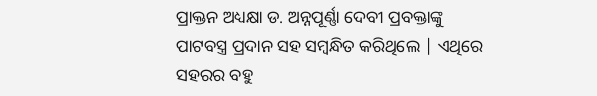ପ୍ରାକ୍ତନ ଅଧ୍ୟକ୍ଷା ଡ. ଅନ୍ନପୂର୍ଣ୍ଣା ଦେବୀ ପ୍ରବକ୍ତାଙ୍କୁ ପାଟବସ୍ତ୍ର ପ୍ରଦାନ ସହ ସମ୍ବନ୍ଧିତ କରିଥିଲେ | ଏଥିରେ ସହରର ବହୁ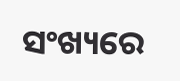ସଂଖ୍ୟରେ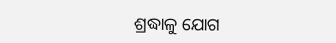ଶ୍ରଦ୍ଧାଳୁ ଯୋଗ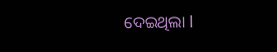ଦେଇଥିଲା I